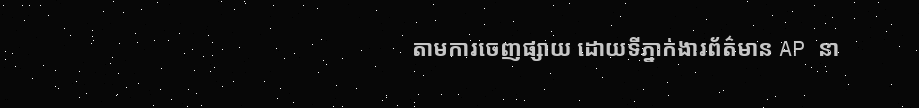តាមការចេញផ្សាយ ដោយទីភ្នាក់ងារព័ត៌មាន AP នា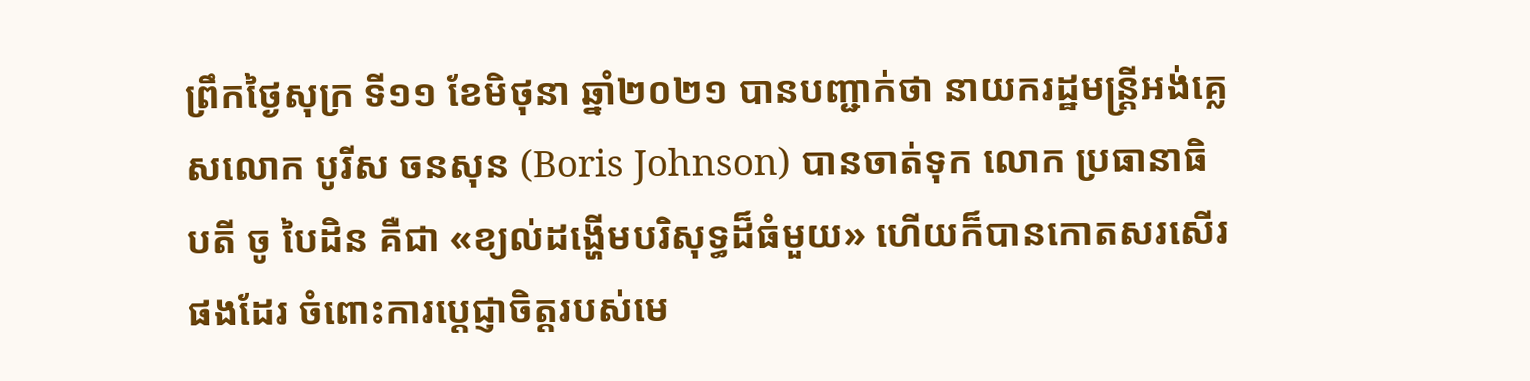ព្រឹកថ្ងៃសុក្រ ទី១១ ខែមិថុនា ឆ្នាំ២០២១ បានបញ្ជាក់ថា នាយករដ្ឋមន្ត្រីអង់គ្លេសលោក បូរីស ចនសុន (Boris Johnson) បានចាត់ទុក លោក ប្រធានាធិបតី ចូ បៃដិន គឺជា «ខ្យល់ដង្ហើមបរិសុទ្ធដ៏ធំមួយ» ហើយក៏បានកោតសរសើរផងដែរ ចំពោះការប្តេជ្ញាចិត្តរបស់មេ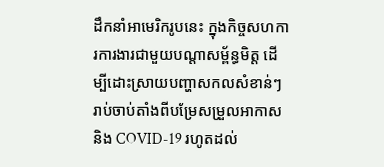ដឹកនាំអាមេរិករូបនេះ ក្នុងកិច្ចសហការការងារជាមួយបណ្តាសម្ព័ន្ធមិត្ត ដើម្បីដោះស្រាយបញ្ហាសកលសំខាន់ៗ រាប់ចាប់តាំងពីបម្រែសម្រួលអាកាស និង COVID-19 រហូតដល់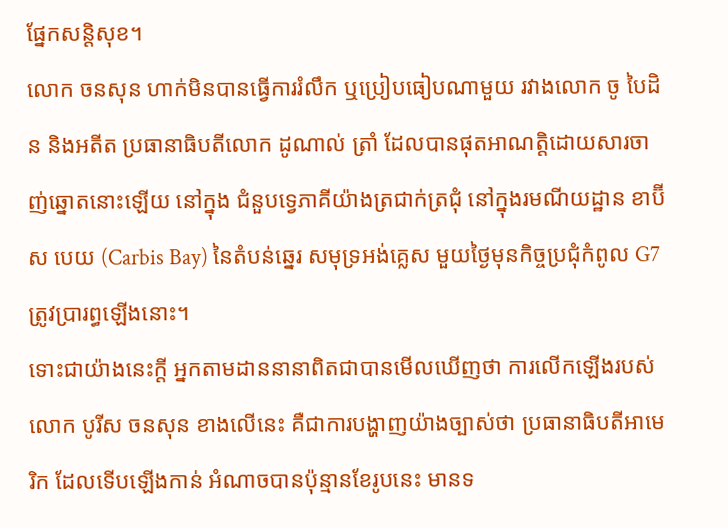ផ្នែកសន្តិសុខ។
លោក ចនសុន ហាក់មិនបានធ្វើការរំលឹក ឬប្រៀបធៀបណាមួយ រវាងលោក ចូ បៃដិន និងអតីត ប្រធានាធិបតីលោក ដូណាល់ ត្រាំ ដែលបានផុតអាណត្តិដោយសារចាញ់ឆ្នោតនោះឡើយ នៅក្នុង ជំនួបទ្វេភាគីយ៉ាងត្រជាក់ត្រជុំ នៅក្នុងរមណីយដ្ឋាន ខាប៊ីស បេយ (Carbis Bay) នៃតំបន់ឆ្នេរ សមុទ្រអង់គ្លេស មួយថ្ងៃមុនកិច្ចប្រជុំកំពូល G7 ត្រូវប្រារព្ធឡើងនោះ។
ទោះជាយ៉ាងនេះក្តី អ្នកតាមដាននានាពិតជាបានមើលឃើញថា ការលើកឡើងរបស់លោក បូរីស ចនសុន ខាងលើនេះ គឺជាការបង្ហាញយ៉ាងច្បាស់ថា ប្រធានាធិបតីអាមេរិក ដែលទើបឡើងកាន់ អំណាចបានប៉ុន្មានខែរូបនេះ មានទ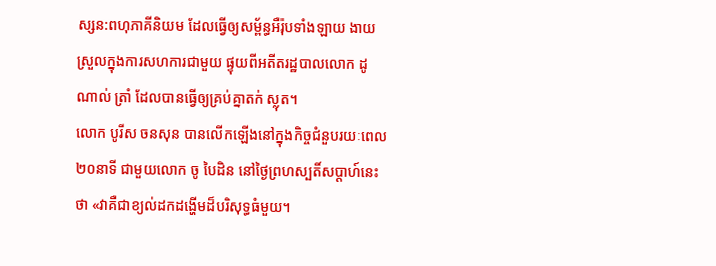ស្សន:ពហុភាគីនិយម ដែលធ្វើឲ្យសម្ព័ន្ធអឺរ៉ុបទាំងឡាយ ងាយ ស្រួលក្នុងការសហការជាមួយ ផ្ទុយពីអតីតរដ្ឋបាលលោក ដូណាល់ ត្រាំ ដែលបានធ្វើឲ្យគ្រប់គ្នាតក់ ស្លុត។
លោក បូរីស ចនសុន បានលើកឡើងនៅក្នុងកិច្ចជំនួបរយៈពេល ២០នាទី ជាមួយលោក ចូ បៃដិន នៅថ្ងៃព្រហស្បតិ៍សប្តាហ៍នេះថា «វាគឺជាខ្យល់ដកដង្ហើមដ៏បរិសុទ្ធធំមួយ។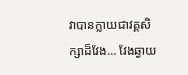វាបានក្លាយជាវគ្គសិក្សាដ៏វែង… វែងឆ្ងាយ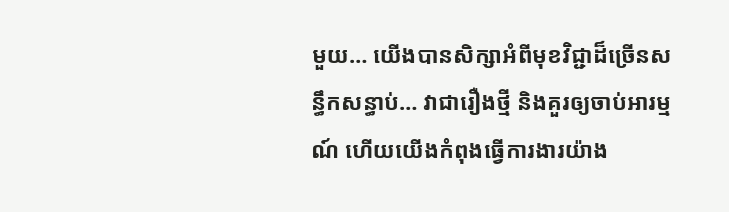មួយ… យើងបានសិក្សាអំពីមុខវិជ្ជាដ៏ច្រើនសន្ធឹកសន្ធាប់… វាជារឿងថ្មី និងគួរឲ្យចាប់អារម្មណ៍ ហើយយើងកំពុងធ្វើការងារយ៉ាង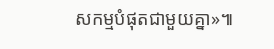សកម្មបំផុតជាមួយគ្នា»៕